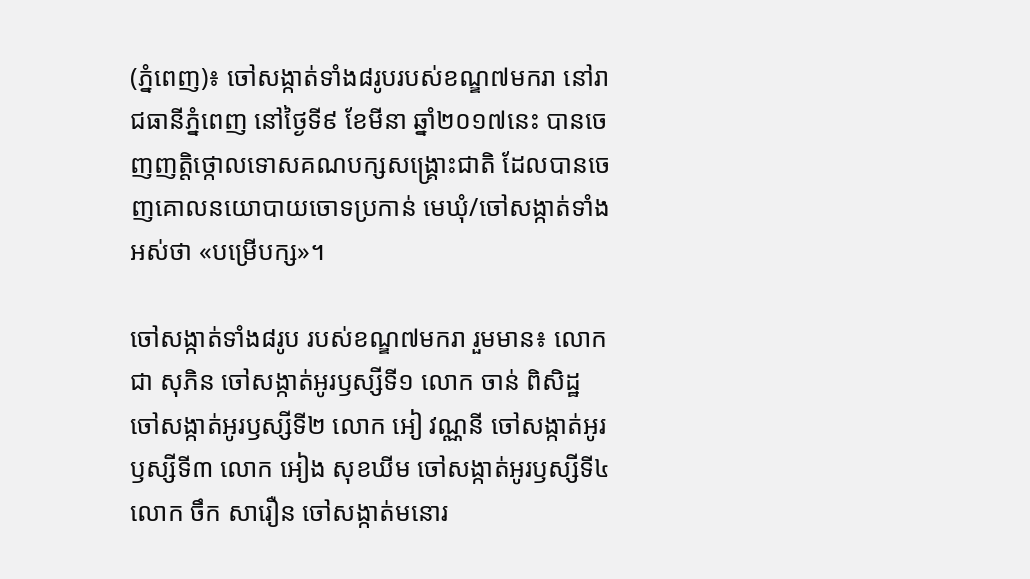(ភ្នំពេញ)៖ ចៅសង្កាត់ទាំង៨រូបរបស់ខណ្ឌ៧មករា នៅរាជធានីភ្នំពេញ នៅថ្ងៃទី៩ ខែមីនា ឆ្នាំ២០១៧នេះ បានចេញញតិ្តថ្កោលទោសគណបក្សសង្រ្គោះជាតិ ដែលបានចេញគោលនយោបាយចោទប្រកាន់ មេឃុំ/ចៅសង្កាត់ទាំងអស់ថា «បម្រើបក្ស»។

ចៅសង្កាត់ទាំង៨រូប របស់ខណ្ឌ៧មករា រួមមាន៖ លោក ជា សុភិន ចៅសង្កាត់អូរឫស្សីទី១ លោក ចាន់ ពិសិដ្ឋ ចៅសង្កាត់អូរឫស្សីទី២ លោក អៀ វណ្ណនី ចៅសង្កាត់អូរឫស្សីទី៣ លោក អៀង សុខឃីម ចៅសង្កាត់អូរឫស្សីទី៤ លោក ចឹក សារឿន ចៅសង្កាត់មនោរ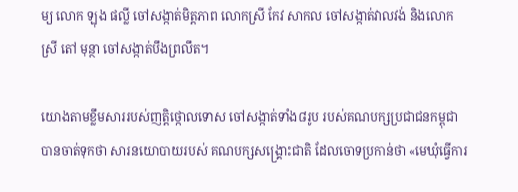ម្យ លោក ឡុង ផល្លី ចៅសង្កាត់មិត្តភាព លោកស្រី កែវ សាកល ចៅសង្កាត់វាលវង់ និងលោកស្រី តៅ មុន្ថា ចៅសង្កាត់បឹងព្រលឹត។

យោងតាមខ្លឹមសាររបស់ញត្តិថ្កោលទោស ចៅសង្កាត់ទាំង៨រូប របស់គណបក្សប្រជាជនកម្ពុជា បានចាត់ទុកថា សារនយោបាយរបស់ គណបក្សសង្រ្គោះជាតិ ដែលចោទប្រកាន់ថា «មេឃុំធ្វើការ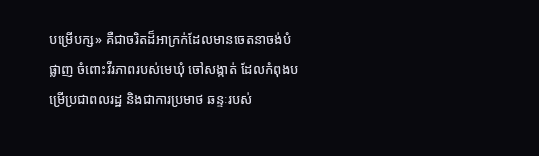បម្រើបក្ស» គឺជាចរិតដ៏អាក្រក់ដែលមានចេតនាចង់បំផ្លាញ ចំពោះវីរភាពរបស់មេឃុំ ចៅសង្កាត់ ដែលកំពុងបម្រើប្រជាពលរដ្ឋ និងជាការប្រមាថ ឆន្ទៈរបស់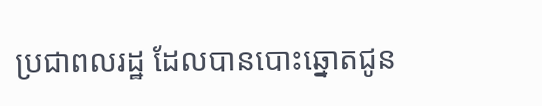ប្រជាពលរដ្ឋ ដែលបានបោះឆ្នោតជូន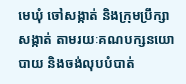មេឃុំ ចៅសង្កាត់ និងក្រុមប្រឹក្សាសង្កាត់ តាមរយៈគណបក្សនយោបាយ និងចង់លុបបំបាត់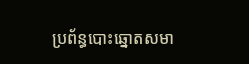ប្រព័ន្ធបោះឆ្នោតសមា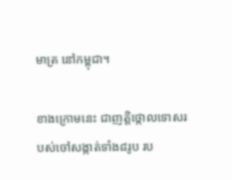មាត្រ នៅកម្ពុជា។

ខាងក្រោមនេះ ជាញត្តិថ្កោលទោសរបស់ចៅសង្កាត់ទាំង៨រូប រប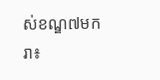ស់ខណ្ឌ៧មករា៖